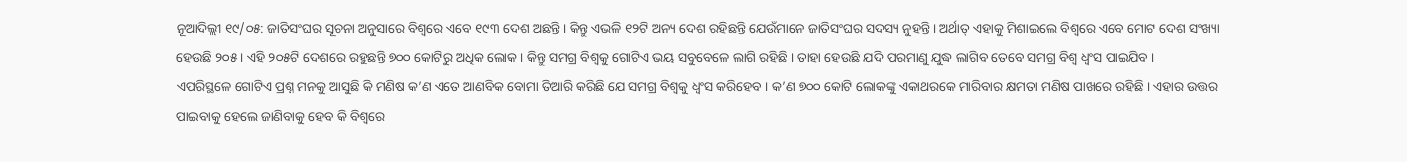ନୂଆଦିଲ୍ଲୀ ୧୯/୦୫: ଜାତିସଂଘର ସୂଚନା ଅନୁସାରେ ବିଶ୍ୱରେ ଏବେ ୧୯୩ ଦେଶ ଅଛନ୍ତି । କିନ୍ତୁ ଏଭଳି ୧୨ଟି ଅନ୍ୟ ଦେଶ ରହିଛନ୍ତି ଯେଉଁମାନେ ଜାତିସଂଘର ସଦସ୍ୟ ନୁହନ୍ତି । ଅର୍ଥାତ୍ ଏହାକୁ ମିଶାଇଲେ ବିଶ୍ୱରେ ଏବେ ମୋଟ ଦେଶ ସଂଖ୍ୟା ହେଉଛି ୨୦୫ । ଏହି ୨୦୫ଟି ଦେଶରେ ରହୁଛନ୍ତି ୭୦୦ କୋଟିରୁ ଅଧିକ ଲୋକ । କିନ୍ତୁ ସମଗ୍ର ବିଶ୍ୱକୁ ଗୋଟିଏ ଭୟ ସବୁବେଳେ ଲାଗି ରହିଛି । ତାହା ହେଉଛି ଯଦି ପରମାଣୁ ଯୁଦ୍ଧ ଲାଗିବ ତେବେ ସମଗ୍ର ବିଶ୍ୱ ଧ୍ୱଂସ ପାଇଯିବ ।
ଏପରିସ୍ଥଳେ ଗୋଟିଏ ପ୍ରଶ୍ନ ମନକୁ ଆସୁଛି କି ମଣିଷ କ’ଣ ଏତେ ଆଣବିକ ବୋମା ତିଆରି କରିଛି ଯେ ସମଗ୍ର ବିଶ୍ୱକୁ ଧ୍ୱଂସ କରିହେବ । କ’ଣ ୭୦୦ କୋଟି ଲୋକଙ୍କୁ ଏକାଥରକେ ମାରିବାର କ୍ଷମତା ମଣିଷ ପାଖରେ ରହିଛି । ଏହାର ଉତ୍ତର ପାଇବାକୁ ହେଲେ ଜାଣିବାକୁ ହେବ କି ବିଶ୍ୱରେ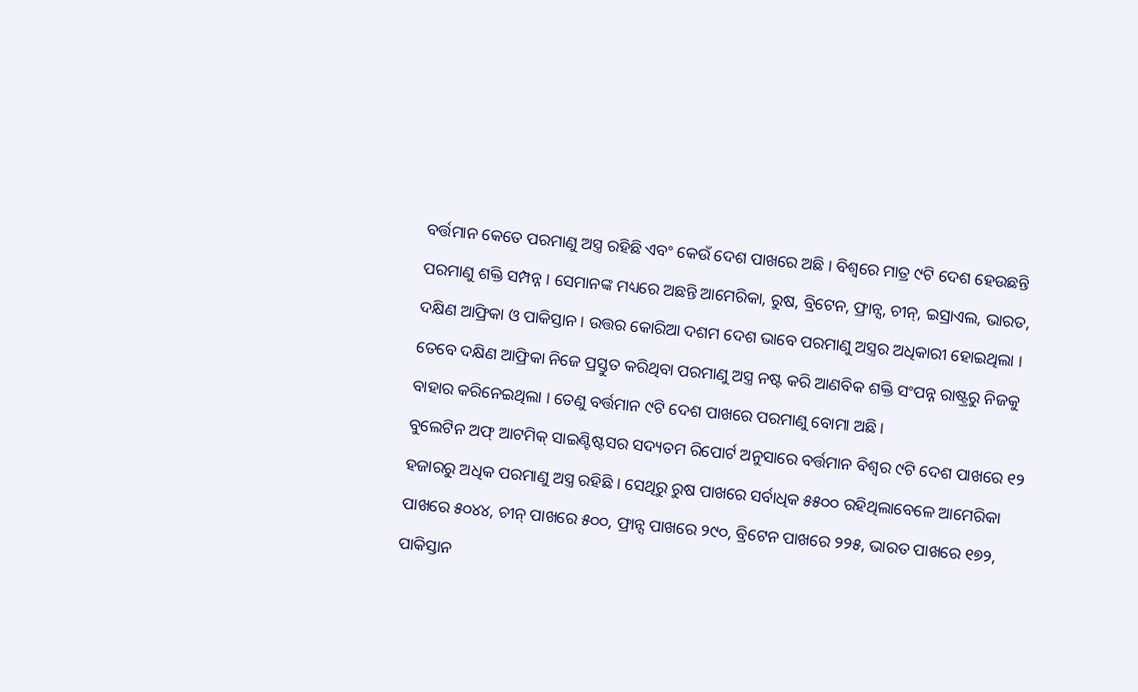ବର୍ତ୍ତମାନ କେତେ ପରମାଣୁ ଅସ୍ତ୍ର ରହିଛି ଏବଂ କେଉଁ ଦେଶ ପାଖରେ ଅଛି । ବିଶ୍ୱରେ ମାତ୍ର ୯ଟି ଦେଶ ହେଉଛନ୍ତି ପରମାଣୁ ଶକ୍ତି ସମ୍ପନ୍ନ । ସେମାନଙ୍କ ମଧ୍ୟରେ ଅଛନ୍ତି ଆମେରିକା, ରୁଷ, ବ୍ରିଟେନ, ଫ୍ରାନ୍ସ, ଚୀନ୍, ଇସ୍ରାଏଲ, ଭାରତ, ଦକ୍ଷିଣ ଆଫ୍ରିକା ଓ ପାକିସ୍ତାନ । ଉତ୍ତର କୋରିଆ ଦଶମ ଦେଶ ଭାବେ ପରମାଣୁ ଅସ୍ତ୍ରର ଅଧିକାରୀ ହୋଇଥିଲା । ତେବେ ଦକ୍ଷିଣ ଆଫ୍ରିକା ନିଜେ ପ୍ରସ୍ତୁତ କରିଥିବା ପରମାଣୁ ଅସ୍ତ୍ର ନଷ୍ଟ କରି ଆଣବିକ ଶକ୍ତି ସଂପନ୍ନ ରାଷ୍ଟ୍ରରୁ ନିଜକୁ ବାହାର କରିନେଇଥିଲା । ତେଣୁ ବର୍ତ୍ତମାନ ୯ଟି ଦେଶ ପାଖରେ ପରମାଣୁ ବୋମା ଅଛି ।
ବୁଲେଟିନ ଅଫ୍ ଆଟମିକ୍ ସାଇଣ୍ଟିଷ୍ଟସର ସଦ୍ୟତମ ରିପୋର୍ଟ ଅନୁସାରେ ବର୍ତ୍ତମାନ ବିଶ୍ୱର ୯ଟି ଦେଶ ପାଖରେ ୧୨ ହଜାରରୁ ଅଧିକ ପରମାଣୁ ଅସ୍ତ୍ର ରହିଛି । ସେଥିରୁ ରୁଷ ପାଖରେ ସର୍ବାଧିକ ୫୫୦୦ ରହିଥିଲାବେଳେ ଆମେରିକା ପାଖରେ ୫୦୪୪, ଚୀନ୍ ପାଖରେ ୫୦୦, ଫ୍ରାନ୍ସ ପାଖରେ ୨୯୦, ବ୍ରିଟେନ ପାଖରେ ୨୨୫, ଭାରତ ପାଖରେ ୧୭୨, ପାକିସ୍ତାନ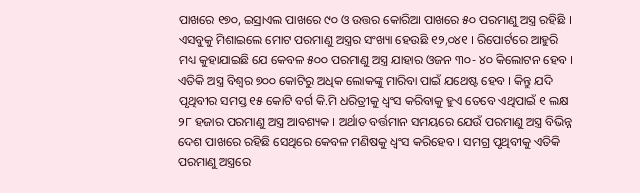ପାଖରେ ୧୭୦, ଇସ୍ରାଏଲ ପାଖରେ ୯୦ ଓ ଉତ୍ତର କୋରିଆ ପାଖରେ ୫୦ ପରମାଣୁ ଅସ୍ତ୍ର ରହିଛି । ଏସବୁକୁ ମିଶାଇଲେ ମୋଟ ପରମାଣୁ ଅସ୍ତ୍ରର ସଂଖ୍ୟା ହେଉଛି ୧୨,୦୪୧ । ରିପୋର୍ଟରେ ଆହୁରି ମଧ୍ୟ କୁହାଯାଇଛି ଯେ କେବଳ ୫୦୦ ପରମାଣୁ ଅସ୍ତ୍ର ଯାହାର ଓଜନ ୩୦- ୪୦ କିଲୋଟନ ହେବ । ଏତିକି ଅସ୍ତ୍ର ବିଶ୍ୱର ୭୦୦ କୋଟିରୁ ଅଧିକ ଲୋକଙ୍କୁ ମାରିବା ପାଇଁ ଯଥେଷ୍ଟ ହେବ । କିନ୍ତୁ ଯଦି ପୃଥିବୀର ସମସ୍ତ ୧୫ କୋଟି ବର୍ଗ କି.ମି ଧରିତ୍ରୀକୁ ଧ୍ୱଂସ କରିବାକୁ ହୁଏ ତେବେ ଏଥିପାଇଁ ୧ ଲକ୍ଷ ୨୮ ହଜାର ପରମାଣୁ ଅସ୍ତ୍ର ଆବଶ୍ୟକ । ଅର୍ଥାତ ବର୍ତ୍ତମାନ ସମୟରେ ଯେଉଁ ପରମାଣୁ ଅସ୍ତ୍ର ବିଭିନ୍ନ ଦେଶ ପାଖରେ ରହିଛି ସେଥିରେ କେବଳ ମଣିଷକୁ ଧ୍ୱଂସ କରିହେବ । ସମଗ୍ର ପୃଥିବୀକୁ ଏତିକି ପରମାଣୁ ଅସ୍ତ୍ରରେ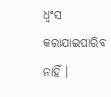ଧ୍ୱଂସ କରାଯାଇପାରିବ ନାହିଁ ।